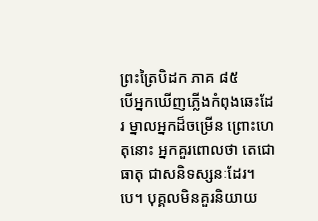ព្រះត្រៃបិដក ភាគ ៨៥
បើអ្នកឃើញភ្លើងកំពុងឆេះដែរ ម្នាលអ្នកដ៏ចម្រើន ព្រោះហេតុនោះ អ្នកគួរពោលថា តេជោធាតុ ជាសនិទស្សនៈដែរ។បេ។ បុគ្គលមិនគួរនិយាយ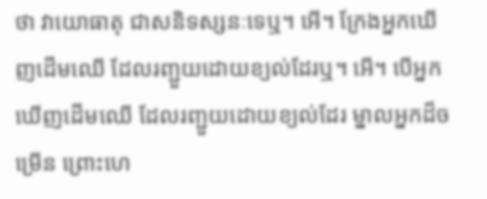ថា វាយោធាតុ ជាសនិទស្សនៈទេឬ។ អើ។ ក្រែងអ្នកឃើញដើមឈើ ដែលរញ្ជួយដោយខ្យល់ដែរឬ។ អើ។ បើអ្នកឃើញដើមឈើ ដែលរញ្ជួយដោយខ្យល់ដែរ ម្នាលអ្នកដ៏ចម្រើន ព្រោះហេ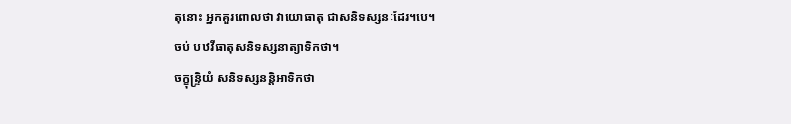តុនោះ អ្នកគួរពោលថា វាយោធាតុ ជាសនិទស្សនៈដែរ។បេ។
ចប់ បឋវីធាតុសនិទស្សនាត្យាទិកថា។
ចក្ខុន្ទ្រិយំ សនិទស្សនន្តិអាទិកថា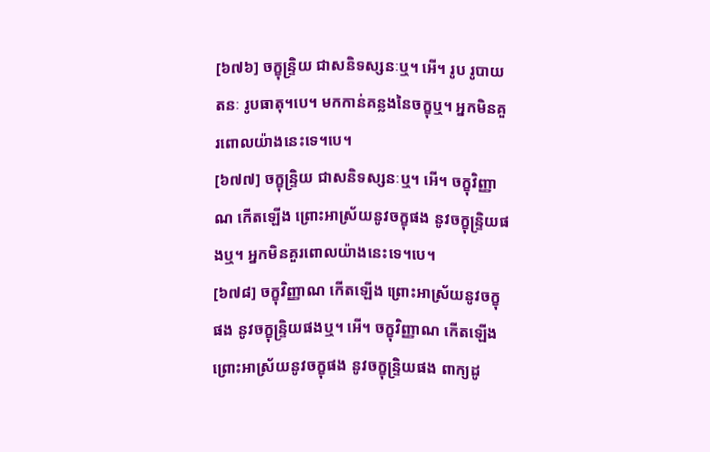[៦៧៦] ចក្ខុន្រ្ទិយ ជាសនិទស្សនៈឬ។ អើ។ រូប រូបាយតនៈ រូបធាតុ។បេ។ មកកាន់គន្លងនៃចក្ខុឬ។ អ្នកមិនគួរពោលយ៉ាងនេះទេ។បេ។
[៦៧៧] ចក្ខុន្រ្ទិយ ជាសនិទស្សនៈឬ។ អើ។ ចក្ខុវិញ្ញាណ កើតឡើង ព្រោះអាស្រ័យនូវចក្ខុផង នូវចក្ខុន្រ្ទិយផងឬ។ អ្នកមិនគួរពោលយ៉ាងនេះទេ។បេ។
[៦៧៨] ចក្ខុវិញ្ញាណ កើតឡើង ព្រោះអាស្រ័យនូវចក្ខុផង នូវចក្ខុន្រ្ទិយផងឬ។ អើ។ ចក្ខុវិញ្ញាណ កើតឡើង ព្រោះអាស្រ័យនូវចក្ខុផង នូវចក្ខុន្រ្ទិយផង ពាក្យដូ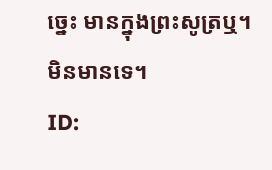ច្នេះ មានក្នុងព្រះសូត្រឬ។ មិនមានទេ។
ID: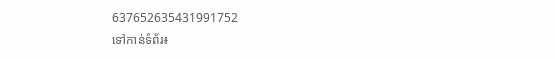637652635431991752
ទៅកាន់ទំព័រ៖